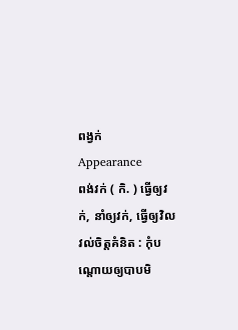ពង្វក់
Appearance
ពង់វក់ ( កិ. ) ធ្វើឲ្យវក់, នាំឲ្យវក់, ធ្វើឲ្យវិលវល់ចិត្តគំនិត : កុំបណ្ដោយឲ្យបាបមិ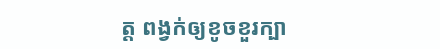ត្ត ពង្វក់ឲ្យខូចខួរក្បា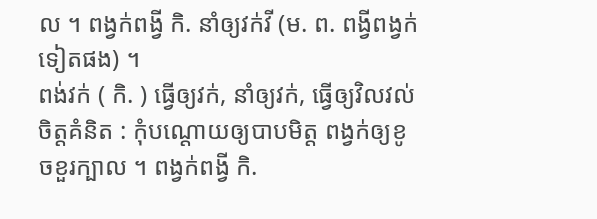ល ។ ពង្វក់ពង្វី កិ. នាំឲ្យវក់វី (ម. ព. ពង្វីពង្វក់ ទៀតផង) ។
ពង់វក់ ( កិ. ) ធ្វើឲ្យវក់, នាំឲ្យវក់, ធ្វើឲ្យវិលវល់ចិត្តគំនិត : កុំបណ្ដោយឲ្យបាបមិត្ត ពង្វក់ឲ្យខូចខួរក្បាល ។ ពង្វក់ពង្វី កិ.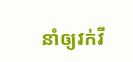នាំឲ្យវក់វី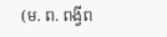(ម. ព. ពង្វីព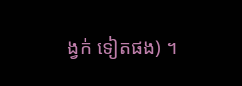ង្វក់ ទៀតផង) ។